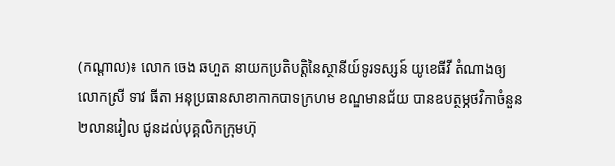(កណ្តាល)៖ លោក ចេង ឆហួត នាយកប្រតិបត្តិនៃស្ថានីយ៍ទូរទស្សន៍ យូខេធីវី តំណាងឲ្យលោកស្រី ទាវ ធីតា អនុប្រធានសាខាកាកបាទក្រហម ខណ្ឌមានជ័យ បានឧបត្ថម្ភថវិកាចំនួន២លានរៀល ជូនដល់បុគ្គលិកក្រុមហ៊ុ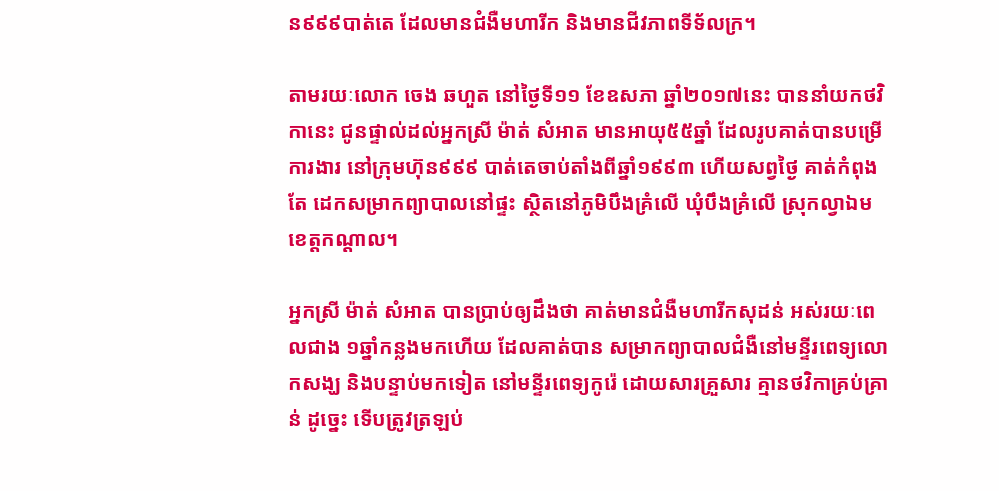ន៩៩៩បាត់តេ ដែលមានជំងឺមហារីក និងមានជីវភាពទីទ័លក្រ។

តាមរយៈលោក ចេង ឆហួត នៅថ្ងៃទី១១ ខែឧសភា ឆ្នាំ២០១៧នេះ បាននាំយកថវិកានេះ ជូនផ្ទាល់ដល់អ្នកស្រី ម៉ាត់ សំអាត មានអាយុ៥៥ឆ្នាំ ដែលរូបគាត់បានបម្រើការងារ នៅក្រុមហ៊ុន៩៩៩ បាត់តេចាប់តាំងពីឆ្នាំ១៩៩៣ ហើយសព្វថ្ងៃ គាត់កំពុងតែ ដេកសម្រាកព្យាបាលនៅផ្ទះ ស្ថិតនៅភូមិបឹងគ្រំលើ ឃុំបឹងគ្រំលើ ស្រុកល្វាឯម ខេត្តកណ្តាល។

អ្នកស្រី ម៉ាត់ សំអាត បានប្រាប់ឲ្យដឹងថា គាត់មានជំងឺមហារីកសុដន់ អស់រយៈពេលជាង ១ឆ្នាំកន្លងមកហើយ ដែលគាត់បាន សម្រាកព្យាបាលជំងឺនៅមន្ទីរពេទ្យលោកសង្ឃ និងបន្ទាប់មកទៀត នៅមន្ទីរពេទ្យកូរ៉េ ដោយសារគ្រួសារ គ្មានថវិកាគ្រប់គ្រាន់ ដូច្នេះ ទើបត្រូវត្រឡប់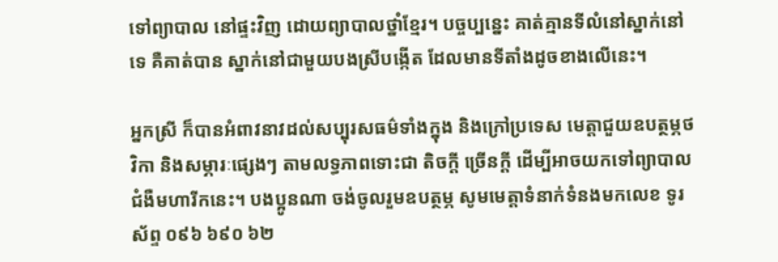ទៅព្យាបាល នៅផ្ទះវិញ ដោយព្យាបាលថ្នាំខ្មែរ។ បច្ចប្បន្នេះ គាត់គ្មានទីលំនៅស្នាក់នៅទេ គឺគាត់បាន ស្នាក់នៅជាមួយបងស្រីបង្កើត ដែលមានទីតាំងដូចខាងលើនេះ។

អ្នកស្រី ក៏បានអំពាវនាវដល់សប្បុរសធម៌ទាំងក្នុង និងក្រៅប្រទេស មេត្តាជួយឧបត្ថម្ភថវិកា និងសម្ភារៈផ្សេងៗ តាមលទ្ធភាពទោះជា តិចក្តី ច្រើនក្តី ដើម្បីអាចយកទៅព្យាបាលជំងឺមហារីកនេះ។ បងប្អូនណា ចង់ចូលរួមឧបត្ថម្ភ សូមមេត្តាទំនាក់ទំនងមកលេខ ទូរស័ព្ទ ០៩៦ ៦៩០ ៦២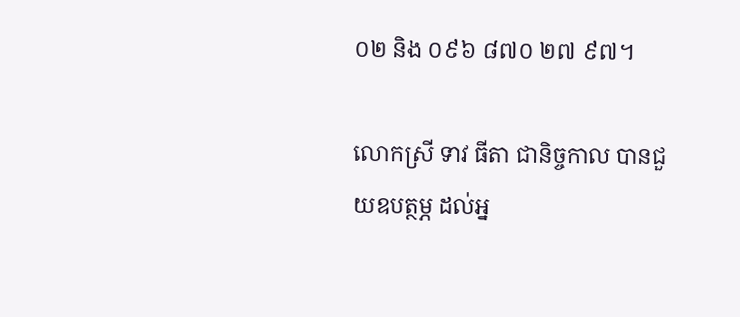០២ និង ០៩៦ ៨៧០ ២៧ ៩៧។

លោកស្រី ទាវ ធីតា ជានិច្ចកាល បានជួយឧបត្ថម្ភ ដល់អ្ន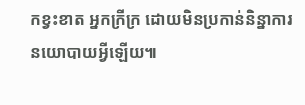កខ្វះខាត អ្នកក្រីក្រ ដោយមិនប្រកាន់និន្នាការនយោបាយអ្វីឡើយ៕